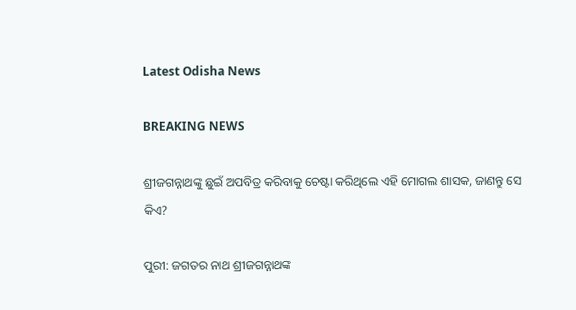Latest Odisha News

BREAKING NEWS

ଶ୍ରୀଜଗନ୍ନାଥଙ୍କୁ ଛୁଇଁ ଅପବିତ୍ର କରିବାକୁ ଚେଷ୍ଟା କରିଥିଲେ ଏହି ମୋଗଲ ଶାସକ, ଜାଣନ୍ତୁ ସେ କିଏ?

ପୁରୀ: ଜଗତର ନାଥ ଶ୍ରୀଜଗନ୍ନାଥଙ୍କ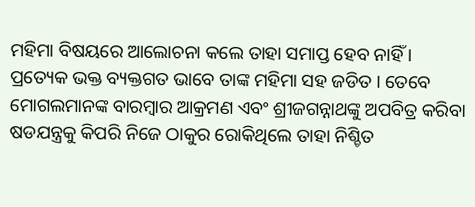ମହିମା ବିଷୟରେ ଆଲୋଚନା କଲେ ତାହା ସମାପ୍ତ ହେବ ନାହିଁ । ପ୍ରତ୍ୟେକ ଭକ୍ତ ବ୍ୟକ୍ତଗତ ଭାବେ ତାଙ୍କ ମହିମା ସହ ଜଡିତ । ତେବେ ମୋଗଲମାନଙ୍କ ବାରମ୍ବାର ଆକ୍ରମଣ ଏବଂ ଶ୍ରୀଜଗନ୍ନାଥଙ୍କୁ ଅପବିତ୍ର କରିବା ଷଡଯନ୍ତ୍ରକୁ କିପରି ନିଜେ ଠାକୁର ରୋକିଥିଲେ ତାହା ନିଶ୍ଚିତ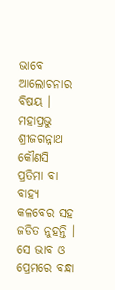ଭାବେ ଆଲୋଚନାର ବିଷୟ । ମହାପ୍ରଭୁ ଶ୍ରୀଜଗନ୍ନାଥ କୌଣସି ପ୍ରତିମା ବା ବାହ୍ୟ କଳବେର ସହ ଜଡିତ ନୁହନ୍ତି । ସେ ଭାବ ଓ ପ୍ରେମରେ ବନ୍ଧା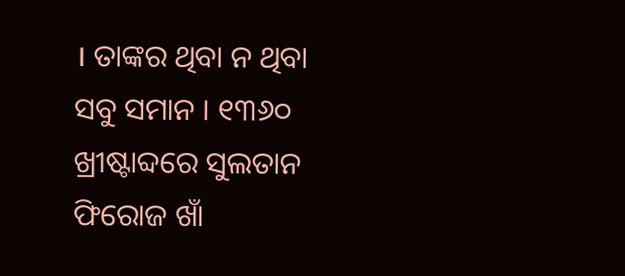। ତାଙ୍କର ଥିବା ନ ଥିବା ସବୁ ସମାନ । ୧୩୬୦ ଖ୍ରୀଷ୍ଟାବ୍ଦରେ ସୁଲତାନ ଫିରୋଜ ଖାଁ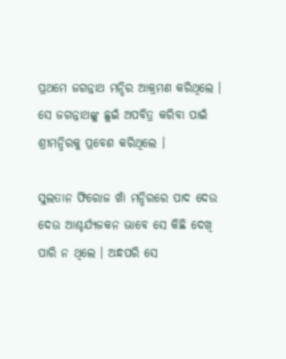ପ୍ରଥମେ ଜଗନ୍ନାଥ ମନ୍ଦିର ଆକ୍ରମଣ କରିଥିଲେ । ସେ ଜଗନ୍ନାଥଙ୍କୁ ଛୁଇଁ ଅପବିତ୍ର କରିବା ପାଇଁ ଶ୍ରୀମନ୍ଦିରକୁ ପ୍ରବେଶ କରିଥିଲେ ।

ସୁଲତାନ ଫିରୋଜ ଖାଁ ମନ୍ଦିରରେ ପାଦ ଦେଉ ଦେଉ ଆଶ୍ଚର୍ଯ୍ୟଜକନ ଭାବେ ସେ କିଛି ଦେଖି ପାରି ନ ଥିଲେ । ଅନ୍ଧପରି ସେ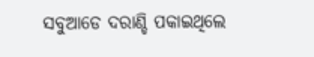ସବୁଆଡେ ଦରାଣ୍ଡି ପକାଇଥିଲେ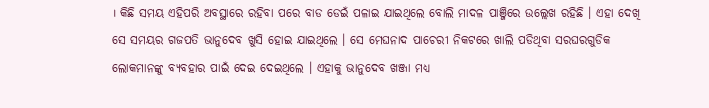। କିଛି ସମୟ ଏହିପରି ଅବସ୍ଥାରେ ରହିବା ପରେ ବାଡ ଡେଇଁ ପଳାଇ ଯାଇଥିଲେ ବୋଲି ମାଦଳ ପାଞ୍ଜିରେ ଉଲ୍ଲେଖ ରହିଛି । ଏହା ଦେଖି ସେ ସମୟର ଗଜପତି ଭାନୁଦେବ ଖୁସି ହୋଇ ଯାଇଥିଲେ । ସେ ମେଘନାଦ ପାଚେରୀ ନିକଟରେ ଖାଲି ପଡିଥିବା ସରଘରଗୁଡିକ ଲୋକମାନଙ୍କୁ ବ୍ୟବହାର ପାଇଁ ଦେଇ ଦେଇଥିଲେ । ଏହାକୁ ଭାନୁଦେବ ଖଞ୍ଜା ମଧ୍ୟ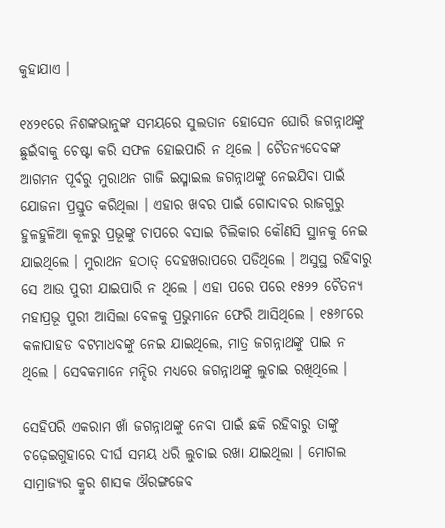କୁହାଯାଏ ।

୧୪୨୧ରେ ନିଶଙ୍କଭାନୁଙ୍କ ସମୟରେ ସୁଲତାନ ହୋସେନ ଘୋରି ଜଗନ୍ନାଥଙ୍କୁ ଛୁଇଁବାକୁ ଚେଷ୍ଟା କରି ସଫଳ ହୋଇପାରି ନ ଥିଲେ । ଚୈତନ୍ୟଦେବଙ୍କ ଆଗମନ ପୂର୍ବରୁ ମୁରାଥନ ଗାଜି ଇସ୍ମାଇଲ ଜଗନ୍ନାଥଙ୍କୁ ନେଇଯିବା ପାଇଁ ଯୋଜନା ପ୍ରସ୍ତୁତ କରିଥିଲା । ଏହାର ଖବର ପାଇଁ ଗୋଦାବର ରାଜଗୁରୁ ହୁଳହୁଳିଆ କୂଳରୁ ପ୍ରଭୂଙ୍କୁ ଚାପରେ ବସାଇ ଚିଲିକାର କୌଣସି ସ୍ଥାନକୁ ନେଇ ଯାଇଥିଲେ । ମୁରାଥନ ହଠାତ୍ ଦେହଖରାପରେ ପଡିଥିଲେ । ଅସୁସ୍ଥ ରହିବାରୁ ସେ ଆଉ ପୁରୀ ଯାଇପାରି ନ ଥିଲେ । ଏହା ପରେ ପରେ ୧୫୨୨ ଚୈତନ୍ୟ ମହାପ୍ରଭୂ ପୁରୀ ଆସିଲା ବେଳକୁ ପ୍ରଭୁମାନେ ଫେରି ଆସିଥିଲେ । ୧୫୬୮ରେ କଳାପାହଡ ବଟମାଧବଙ୍କୁ ନେଇ ଯାଇଥିଲେ, ମାତ୍ର ଜଗନ୍ନାଥଙ୍କୁ ପାଇ ନ ଥିଲେ । ସେବକମାନେ ମନ୍ଦିର ମଧ୍ୟରେ ଜଗନ୍ନାଥଙ୍କୁ ଲୁଚାଇ ରଖିଥିଲେ ।

ସେହିପରି ଏକରାମ ଖାଁ ଜଗନ୍ନାଥଙ୍କୁ ନେବା ପାଇଁ ଛକି ରହିବାରୁ ତାଙ୍କୁ ଚଢ଼େଇଗୁହାରେ ଦୀର୍ଘ ସମୟ ଧରି ଲୁଚାଇ ରଖା ଯାଇଥିଲା । ମୋଗଲ ସାମ୍ରାଜ୍ୟର କ୍ରୁର ଶାସକ ଔରଙ୍ଗଜେବ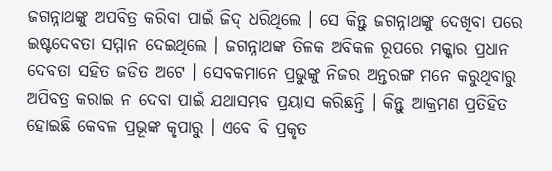ଜଗନ୍ନାଥଙ୍କୁ ଅପବିତ୍ର କରିବା ପାଇଁ ଜିଦ୍ ଧରିଥିଲେ । ସେ କିନ୍ତୁ ଜଗନ୍ନାଥଙ୍କୁ ଦେଖିବା ପରେ ଇଷ୍ଟଦେବତା ସମ୍ମାନ ଦେଇଥିଲେ । ଜଗନ୍ନାଥଙ୍କ ତିଳକ ଅବିକଳ ରୂପରେ ମକ୍କାର ପ୍ରଧାନ ଦେବତା ସହିତ ଜଡିତ ଅଟେ । ସେବକମାନେ ପ୍ରଭୁଙ୍କୁ ନିଜର ଅନ୍ତରଙ୍ଗ ମନେ କରୁଥିବାରୁ ଅପିବତ୍ର କରାଇ ନ ଦେବା ପାଇଁ ଯଥାସମ୍ଭବ ପ୍ରୟାସ କରିଛନ୍ତି । କିନ୍ତୁ ଆକ୍ରମଣ ପ୍ରତିହିତ ହୋଇଛି କେବଳ ପ୍ରଭୂଙ୍କ କୃପାରୁ । ଏବେ ବି ପ୍ରକୃତ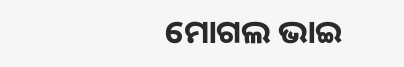ମୋଗଲ ଭାଇ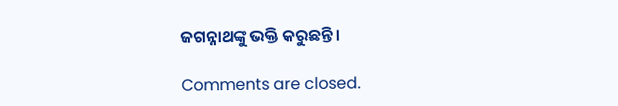ଜଗନ୍ନାଥଙ୍କୁ ଭକ୍ତି କରୁଛନ୍ତି ।

Comments are closed.